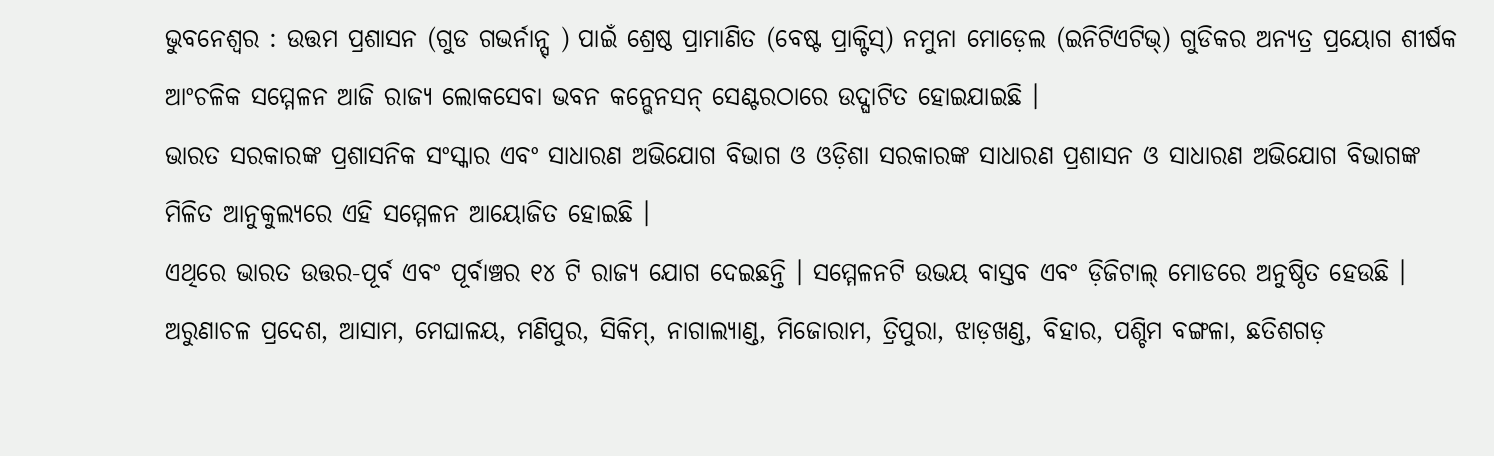ଭୁବନେଶ୍ୱର : ଉତ୍ତମ ପ୍ରଶାସନ (ଗୁଡ ଗଭର୍ନାନ୍ସ୍ ) ପାଇଁ ଶ୍ରେଷ୍ଠ ପ୍ରାମାଣିତ (ବେଷ୍ଟ ପ୍ରାକ୍ଟିସ୍) ନମୁନା ମୋଡ଼େଲ (ଇନିଟିଏଟିଭ୍) ଗୁଡିକର ଅନ୍ୟତ୍ର ପ୍ରୟୋଗ ଶୀର୍ଷକ ଆଂଚଳିକ ସମ୍ମେଳନ ଆଜି ରାଜ୍ୟ ଲୋକସେବା ଭବନ କନ୍ଭେନସନ୍ ସେଣ୍ଟରଠାରେ ଉଦ୍ଘାଟିତ ହୋଇଯାଇଛି ।
ଭାରତ ସରକାରଙ୍କ ପ୍ରଶାସନିକ ସଂସ୍କାର ଏବଂ ସାଧାରଣ ଅଭିଯୋଗ ବିଭାଗ ଓ ଓଡ଼ିଶା ସରକାରଙ୍କ ସାଧାରଣ ପ୍ରଶାସନ ଓ ସାଧାରଣ ଅଭିଯୋଗ ବିଭାଗଙ୍କ ମିଳିତ ଆନୁକୁଲ୍ୟରେ ଏହି ସମ୍ମେଳନ ଆୟୋଜିତ ହୋଇଛି ।
ଏଥିରେ ଭାରତ ଉତ୍ତର-ପୂର୍ବ ଏବଂ ପୂର୍ବାଞ୍ଚର ୧୪ ଟି ରାଜ୍ୟ ଯୋଗ ଦେଇଛନ୍ତି । ସମ୍ମେଳନଟି ଉଭୟ ବାସ୍ତବ ଏବଂ ଡ଼ିଜିଟାଲ୍ ମୋଡରେ ଅନୁଷ୍ଠିତ ହେଉଛି । ଅରୁଣାଚଳ ପ୍ରଦେଶ, ଆସାମ, ମେଘାଳୟ, ମଣିପୁର, ସିକିମ୍, ନାଗାଲ୍ୟାଣ୍ଡ, ମିଜୋରାମ, ତ୍ରିପୁରା, ଝାଡ଼ଖଣ୍ଡ, ବିହାର, ପଶ୍ଚିମ ବଙ୍ଗଳା, ଛତିଶଗଡ଼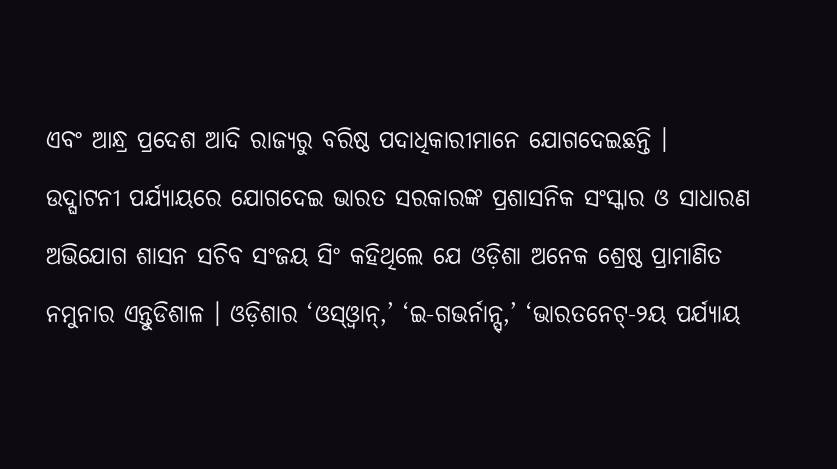ଏବଂ ଆନ୍ଧ୍ର ପ୍ରଦେଶ ଆଦି ରାଜ୍ୟରୁ ବରିଷ୍ଠ ପଦାଧିକାରୀମାନେ ଯୋଗଦେଇଛନ୍ତି ।
ଉଦ୍ଘାଟନୀ ପର୍ଯ୍ୟାୟରେ ଯୋଗଦେଇ ଭାରତ ସରକାରଙ୍କ ପ୍ରଶାସନିକ ସଂସ୍କାର ଓ ସାଧାରଣ ଅଭିଯୋଗ ଶାସନ ସଚିବ ସଂଜୟ ସିଂ କହିଥିଲେ ଯେ ଓଡ଼ିଶା ଅନେକ ଶ୍ରେଷ୍ଠ ପ୍ରାମାଣିତ ନମୁନାର ଏନ୍ତୁଡିଶାଳ । ଓଡ଼ିଶାର ‘ଓସ୍ଓ୍ୱାନ୍,’ ‘ଇ-ଗଭର୍ନାନ୍ସ୍,’ ‘ଭାରତନେଟ୍-୨ୟ ପର୍ଯ୍ୟାୟ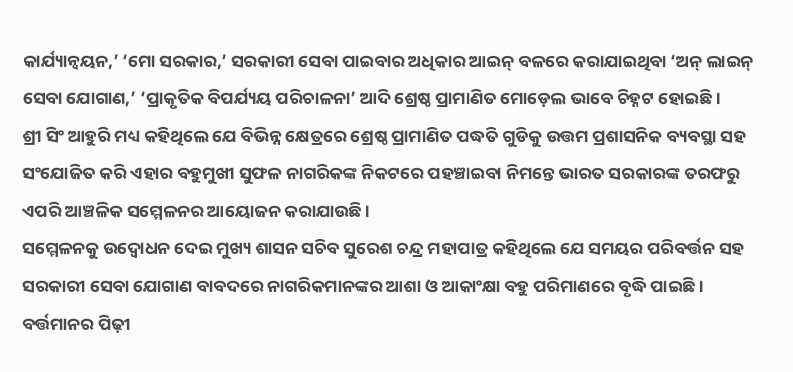କାର୍ଯ୍ୟାନ୍ୱୟନ,’ ‘ମୋ ସରକାର,’ ସରକାରୀ ସେବା ପାଇବାର ଅଧିକାର ଆଇନ୍ ବଳରେ କରାଯାଇଥିବା ‘ଅନ୍ ଲାଇନ୍ ସେବା ଯୋଗାଣ,’ ‘ପ୍ରାକୃତିକ ବିପର୍ଯ୍ୟୟ ପରିଚାଳନା’ ଆଦି ଶ୍ରେଷ୍ଠ ପ୍ରାମାଣିତ ମୋଡ଼େଲ ଭାବେ ଚିହ୍ନଟ ହୋଇଛି ।
ଶ୍ରୀ ସିଂ ଆହୁରି ମଧ୍ୟ କହିଥିଲେ ଯେ ବିଭିନ୍ନ କ୍ଷେତ୍ରରେ ଶ୍ରେଷ୍ଠ ପ୍ରାମାଣିତ ପଦ୍ଧତି ଗୁଡିକୁ ଉତ୍ତମ ପ୍ରଶାସନିକ ବ୍ୟବସ୍ଥା ସହ ସଂଯୋଜିତ କରି ଏହାର ବହୁମୁଖୀ ସୁଫଳ ନାଗରିକଙ୍କ ନିକଟରେ ପହଞ୍ଚାଇବା ନିମନ୍ତେ ଭାରତ ସରକାରଙ୍କ ତରଫରୁ ଏପରି ଆଞ୍ଚଳିକ ସମ୍ମେଳନର ଆୟୋଜନ କରାଯାଉଛି ।
ସମ୍ମେଳନକୁ ଉଦ୍ବୋଧନ ଦେଇ ମୁଖ୍ୟ ଶାସନ ସଚିବ ସୁରେଶ ଚନ୍ଦ୍ର ମହାପାତ୍ର କହିଥିଲେ ଯେ ସମୟର ପରିବର୍ତ୍ତନ ସହ ସରକାରୀ ସେବା ଯୋଗାଣ ବାବଦରେ ନାଗରିକମାନଙ୍କର ଆଶା ଓ ଆକାଂକ୍ଷା ବହୁ ପରିମାଣରେ ବୃଦ୍ଧି ପାଇଛି । ବର୍ତ୍ତମାନର ପିଢ଼ୀ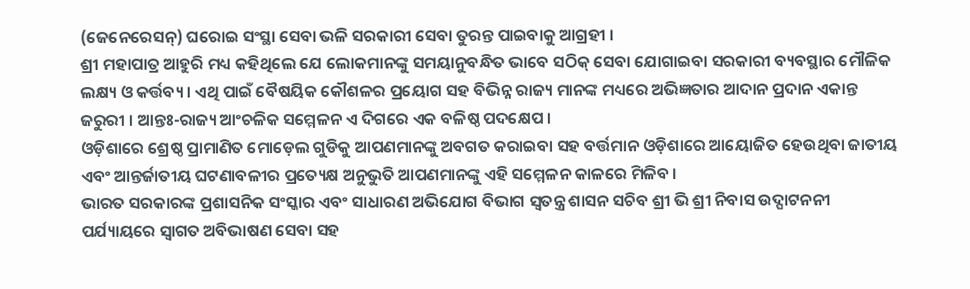(ଜେନେରେସନ୍) ଘରୋଇ ସଂସ୍ଥା ସେବା ଭଳି ସରକାରୀ ସେବା ତୁରନ୍ତ ପାଇବାକୁ ଆଗ୍ରହୀ ।
ଶ୍ରୀ ମହାପାତ୍ର ଆହୁରି ମଧ୍ୟ କହିଥିଲେ ଯେ ଲୋକମାନଙ୍କୁ ସମୟାନୁବନ୍ଧିତ ଭାବେ ସଠିକ୍ ସେବା ଯୋଗାଇବା ସରକାରୀ ବ୍ୟବସ୍ଥାର ମୌଳିକ ଲକ୍ଷ୍ୟ ଓ କର୍ତ୍ତବ୍ୟ । ଏଥି ପାଇଁ ବୈଷୟିକ କୌଶଳର ପ୍ରୟୋଗ ସହ ବିଭିନ୍ନ ରାଜ୍ୟ ମାନଙ୍କ ମଧ୍ୟରେ ଅଭିଜ୍ଞତାର ଆଦାନ ପ୍ରଦାନ ଏକାନ୍ତ ଜରୁରୀ । ଆନ୍ତଃ-ରାଜ୍ୟ ଆଂଚଳିକ ସମ୍ମେଳନ ଏ ଦିଗରେ ଏକ ବଳିଷ୍ଠ ପଦକ୍ଷେପ ।
ଓଡ଼ିଶାରେ ଶ୍ରେଷ୍ଠ ପ୍ରାମାଣିତ ମୋଡ଼େଲ ଗୁଡିକୁ ଆପଣମାନଙ୍କୁ ଅବଗତ କରାଇବା ସହ ବର୍ତ୍ତମାନ ଓଡ଼ିଶାରେ ଆୟୋଜିତ ହେଉଥିବା ଜାତୀୟ ଏବଂ ଆନ୍ତର୍ଜାତୀୟ ଘଟଣାବଳୀର ପ୍ରତ୍ୟେକ୍ଷ ଅନୁଭୁତି ଆପଣମାନଙ୍କୁ ଏହି ସମ୍ମେଳନ କାଳରେ ମିଳିବ ।
ଭାରତ ସରକାରଙ୍କ ପ୍ରଶାସନିକ ସଂସ୍କାର ଏବଂ ସାଧାରଣ ଅଭିଯୋଗ ବିଭାଗ ସ୍ୱତନ୍ତ୍ର ଶାସନ ସଚିବ ଶ୍ରୀ ଭି ଶ୍ରୀ ନିବାସ ଉଦ୍ଘାଟନନୀ ପର୍ଯ୍ୟାୟରେ ସ୍ୱାଗତ ଅବିଭାଷଣ ସେବା ସହ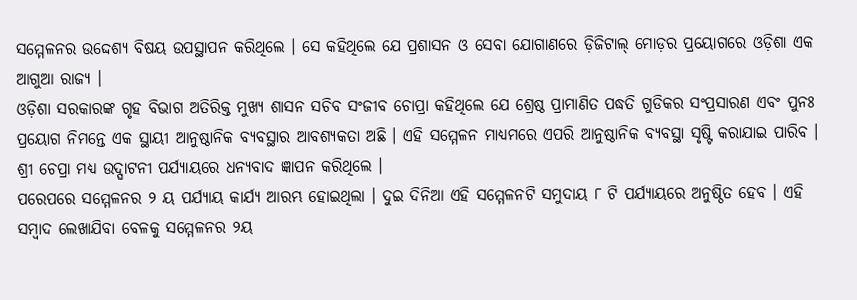ସମ୍ମେଳନର ଉଦ୍ଦେଶ୍ୟ ବିଷୟ ଉପସ୍ଥାପନ କରିଥିଲେ । ସେ କହିଥିଲେ ଯେ ପ୍ରଶାସନ ଓ ସେବା ଯୋଗାଣରେ ଡ଼ିଜିଟାଲ୍ ମୋଡ଼ର ପ୍ରୟୋଗରେ ଓଡ଼ିଶା ଏକ ଆଗୁଆ ରାଜ୍ୟ ।
ଓଡ଼ିଶା ସରକାରଙ୍କ ଗୃହ ବିଭାଗ ଅତିରିକ୍ତ ମୁଖ୍ୟ ଶାସନ ସଚିବ ସଂଜୀବ ଚୋପ୍ରା କହିଥିଲେ ଯେ ଶ୍ରେଷ୍ଠ ପ୍ରାମାଣିତ ପଦ୍ଧତି ଗୁଡିକର ସଂପ୍ରସାରଣ ଏବଂ ପୁନଃ ପ୍ରୟୋଗ ନିମନ୍ତେ ଏକ ସ୍ଥାୟୀ ଆନୁଷ୍ଠାନିକ ବ୍ୟବସ୍ଥାର ଆବଶ୍ୟକତା ଅଛି । ଏହି ସମ୍ମେଳନ ମାଧ୍ୟମରେ ଏପରି ଆନୁଷ୍ଠାନିକ ବ୍ୟବସ୍ଥା ସୃଷ୍ଟି କରାଯାଇ ପାରିବ । ଶ୍ରୀ ଚେପ୍ରା ମଧ୍ୟ ଉଦ୍ଘାଟନୀ ପର୍ଯ୍ୟାୟରେ ଧନ୍ୟବାଦ ଜ୍ଞାପନ କରିଥିଲେ ।
ପରେପରେ ସମ୍ମେଳନର ୨ ୟ ପର୍ଯ୍ୟାୟ କାର୍ଯ୍ୟ ଆରମ୍ଭ ହୋଇଥିଲା । ଦୁଇ ଦିନିଆ ଏହି ସମ୍ମେଳନଟି ସମୁଦାୟ ୮ ଟି ପର୍ଯ୍ୟାୟରେ ଅନୁଷ୍ଠିତ ହେବ । ଏହି ସମ୍ବାଦ ଲେଖାଯିବା ବେଳକୁ ସମ୍ମେଳନର ୨ୟ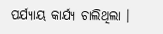ପର୍ଯ୍ୟାୟ କାର୍ଯ୍ୟ ଚାଲିଥିଲା ।